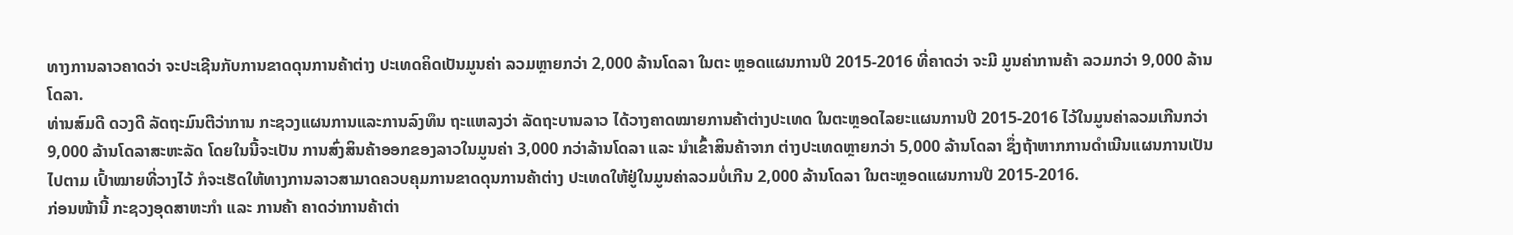ທາງການລາວຄາດວ່າ ຈະປະເຊີນກັບການຂາດດຸນການຄ້າຕ່າງ ປະເທດຄິດເປັນມູນຄ່າ ລວມຫຼາຍກວ່າ 2,000 ລ້ານໂດລາ ໃນຕະ ຫຼອດແຜນການປີ 2015-2016 ທີ່ຄາດວ່າ ຈະມີ ມູນຄ່າການຄ້າ ລວມກວ່າ 9,000 ລ້ານໂດລາ.
ທ່ານສົມດີ ດວງດີ ລັດຖະມົນຕີວ່າການ ກະຊວງແຜນການແລະການລົງທຶນ ຖະແຫລງວ່າ ລັດຖະບານລາວ ໄດ້ວາງຄາດໝາຍການຄ້າຕ່າງປະເທດ ໃນຕະຫຼອດໄລຍະແຜນການປີ 2015-2016 ໄວ້ໃນມູນຄ່າລວມເກີນກວ່າ 9,000 ລ້ານໂດລາສະຫະລັດ ໂດຍໃນນີ້ຈະເປັນ ການສົ່ງສິນຄ້າອອກຂອງລາວໃນມູນຄ່າ 3,000 ກວ່າລ້ານໂດລາ ແລະ ນຳເຂົ້າສິນຄ້າຈາກ ຕ່າງປະເທດຫຼາຍກວ່າ 5,000 ລ້ານໂດລາ ຊຶ່ງຖ້າຫາກການດຳເນີນແຜນການເປັນໄປຕາມ ເປົ້າໝາຍທີ່ວາງໄວ້ ກໍຈະເຮັດໃຫ້ທາງການລາວສາມາດຄວບຄຸມການຂາດດຸນການຄ້າຕ່າງ ປະເທດໃຫ້ຢູ່ໃນມູນຄ່າລວມບໍ່ເກີນ 2,000 ລ້ານໂດລາ ໃນຕະຫຼອດແຜນການປີ 2015-2016.
ກ່ອນໜ້ານີ້ ກະຊວງອຸດສາຫະກຳ ແລະ ການຄ້າ ຄາດວ່າການຄ້າຕ່າ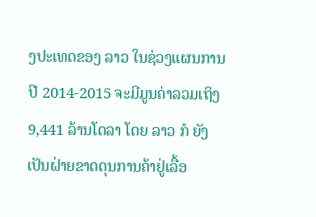ງປະເທດຂອງ ລາວ ໃນຊ່ວງແຜນການປີ 2014-2015 ຈະມີມູນຄ່າລວມເຖິງ 9,441 ລ້ານໂດລາ ໂດຍ ລາວ ກໍ ຍັງເປັນຝ່າຍຂາດດຸນການຄ້າຢູ່ເລື້ອ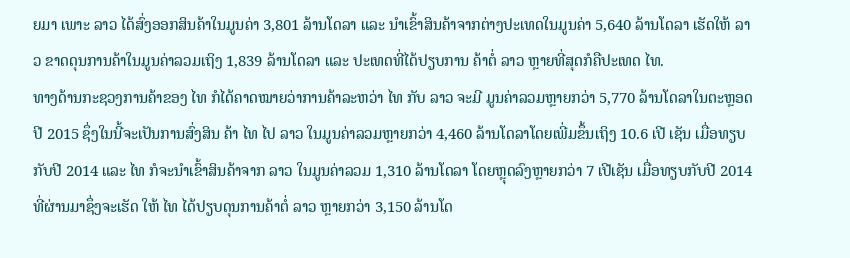ຍມາ ເພາະ ລາວ ໄດ້ສົ່ງອອກສິນຄ້າໃນມູນຄ່າ 3,801 ລ້ານໂດລາ ແລະ ນຳເຂົ້າສິນຄ້າຈາກຕ່າງປະເທດໃນມູນຄ່າ 5,640 ລ້ານໂດລາ ເຮັດໃຫ້ ລາວ ຂາດດຸນການຄ້າໃນມູນຄ່າລວມເຖິງ 1,839 ລ້ານໂດລາ ແລະ ປະເທດທີ່ໄດ້ປຽບການ ຄ້າຕໍ່ ລາວ ຫຼາຍທີ່ສຸດກໍຄືປະເທດ ໄທ.
ທາງດ້ານກະຊວງການຄ້າຂອງ ໄທ ກໍໄດ້ຄາດໝາຍວ່າການຄ້າລະຫວ່າ ໄທ ກັບ ລາວ ຈະມີ ມູນຄ່າລວມຫຼາຍກວ່າ 5,770 ລ້ານໂດລາໃນຕະຫຼອດປີ 2015 ຊຶ່ງໃນນີ້ຈະເປັນການສົ່ງສິນ ຄ້າ ໄທ ໄປ ລາວ ໃນມູນຄ່າລວມຫຼາຍກວ່າ 4,460 ລ້ານໂດລາໂດຍເພີ່ມຂຶ້ນເຖິງ 10.6 ເປີ ເຊັນ ເມື່ອທຽບກັບປີ 2014 ແລະ ໄທ ກໍຈະນຳເຂົ້າສິນຄ້າຈາກ ລາວ ໃນມູນຄ່າລວມ 1,310 ລ້ານໂດລາ ໂດຍຫຼຸດລົງຫຼາຍກວ່າ 7 ເປີເຊັນ ເມື່ອທຽບກັບປີ 2014 ທີ່ຜ່ານມາຊຶ່ງຈະເຮັດ ໃຫ້ ໄທ ໄດ້ປຽບດຸນການຄ້າຕໍ່ ລາວ ຫຼາຍກວ່າ 3,150 ລ້ານໂດ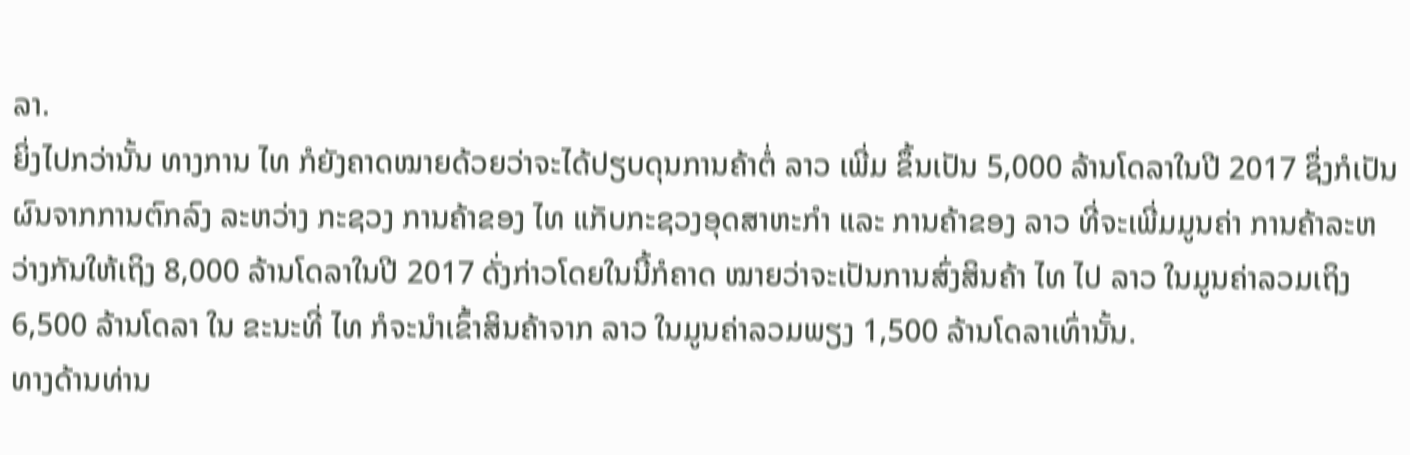ລາ.
ຍິ່ງໄປກວ່ານັ້ນ ທາງການ ໄທ ກໍຍັງຄາດໝາຍດ້ວຍວ່າຈະໄດ້ປຽບດຸນການຄ້າຕໍ່ ລາວ ເພີ່ມ ຂຶ້ນເປັນ 5,000 ລ້ານໂດລາໃນປີ 2017 ຊຶ່ງກໍເປັນຜົນຈາກການຕົກລົງ ລະຫວ່າງ ກະຊວງ ການຄ້າຂອງ ໄທ ແກັບກະຊວງອຸດສາຫະກຳ ແລະ ການຄ້າຂອງ ລາວ ທີ່ຈະເພີ່ມມູນຄ່າ ການຄ້າລະຫວ່າງກັນໃຫ້ເຖິງ 8,000 ລ້ານໂດລາໃນປີ 2017 ດັ່ງກ່າວໂດຍໃນນີ້ກໍຄາດ ໝາຍວ່າຈະເປັນການສົ່ງສິນຄ້າ ໄທ ໄປ ລາວ ໃນມູນຄ່າລວມເຖິງ 6,500 ລ້ານໂດລາ ໃນ ຂະນະທີ່ ໄທ ກໍຈະນຳເຂົ້າສິນຄ້າຈາກ ລາວ ໃນມູນຄ່າລວມພຽງ 1,500 ລ້ານໂດລາເທົ່ານັ້ນ.
ທາງດ້ານທ່ານ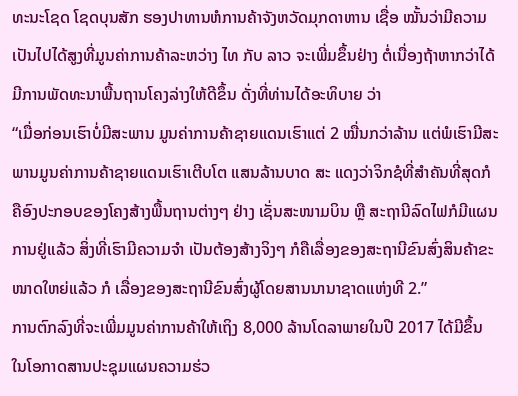ທະນະໂຊດ ໂຊດບຸນສັກ ຮອງປາທານຫໍການຄ້າຈັງຫວັດມຸກດາຫານ ເຊື່ອ ໝັ້ນວ່າມີຄວາມເປັນໄປໄດ້ສູງທີ່ມູນຄ່າການຄ້າລະຫວ່າງ ໄທ ກັບ ລາວ ຈະເພີ່ມຂຶ້ນຢ່າງ ຕໍ່ເນື່ອງຖ້າຫາກວ່າໄດ້ມີການພັດທະນາພື້ນຖານໂຄງລ່າງໃຫ້ດີຂຶ້ນ ດັ່ງທີ່ທ່ານໄດ້ອະທິບາຍ ວ່າ
“ເມື່ອກ່ອນເຮົາບໍ່ມີສະພານ ມູນຄ່າການຄ້າຊາຍແດນເຮົາແຕ່ 2 ໝື່ນກວ່າລ້ານ ແຕ່ພໍເຮົາມີສະພານມູນຄ່າການຄ້າຊາຍແດນເຮົາເຕີບໂຕ ແສນລ້ານບາດ ສະ ແດງວ່າຈິກຊໍທີ່ສຳຄັນທີ່ສຸດກໍຄືອົງປະກອບຂອງໂຄງສ້າງພື້ນຖານຕ່າງໆ ຢ່າງ ເຊັ່ນສະໜາມບິນ ຫຼື ສະຖານີລົດໄຟກໍມີແຜນການຢູ່ແລ້ວ ສິ່ງທີ່ເຮົາມີຄວາມຈຳ ເປັນຕ້ອງສ້າງຈິງໆ ກໍຄືເລື່ອງຂອງສະຖານີຂົນສົ່ງສິນຄ້າຂະໜາດໃຫຍ່ແລ້ວ ກໍ ເລື່ອງຂອງສະຖານີຂົນສົ່ງຜູ້ໂດຍສານນານາຊາດແຫ່ງທີ 2.”
ການຕົກລົງທີ່ຈະເພີ່ມມູນຄ່າການຄ້າໃຫ້ເຖິງ 8,000 ລ້ານໂດລາພາຍໃນປີ 2017 ໄດ້ມີຂຶ້ນ ໃນໂອກາດສານປະຊຸມແຜນຄວາມຮ່ວ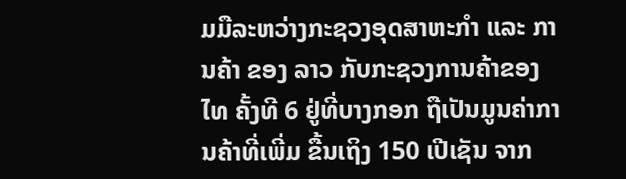ມມືລະຫວ່າງກະຊວງອຸດສາຫະກຳ ແລະ ການຄ້າ ຂອງ ລາວ ກັບກະຊວງການຄ້າຂອງ ໄທ ຄັ້ງທີ 6 ຢູ່ທີ່ບາງກອກ ຖືເປັນມູນຄ່າການຄ້າທີ່ເພີ່ມ ຂື້ນເຖິງ 150 ເປີເຊັນ ຈາກ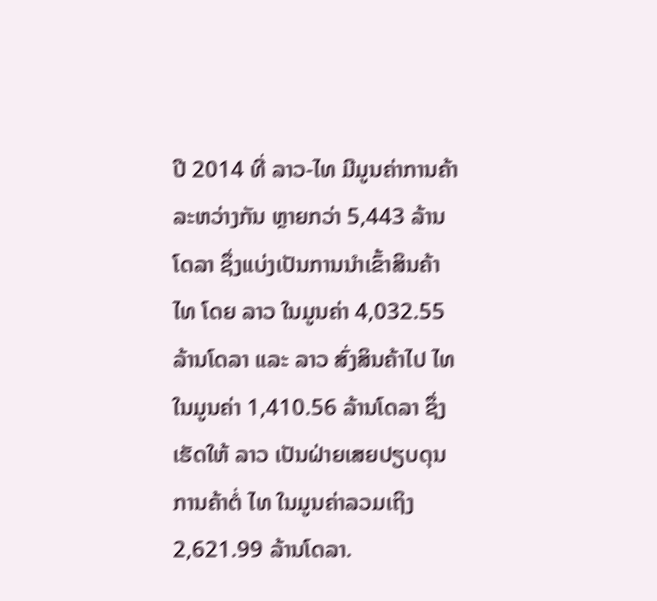ປີ 2014 ທີ່ ລາວ-ໄທ ມີມູນຄ່າການຄ້າລະຫວ່າງກັນ ຫຼາຍກວ່າ 5,443 ລ້ານໂດລາ ຊຶ່ງແບ່ງເປັນການນຳເຂົ້າສິນຄ້າ ໄທ ໂດຍ ລາວ ໃນມູນຄ່າ 4,032.55 ລ້ານໂດລາ ແລະ ລາວ ສົ່ງສິນຄ້າໄປ ໄທ ໃນມູນຄ່າ 1,410.56 ລ້ານໂດລາ ຊຶ່ງເຮັດໃຫ້ ລາວ ເປັນຝ່າຍເສຍປຽບດຸນການຄ້າຕໍ່ ໄທ ໃນມູນຄ່າລວມເຖິງ 2,621.99 ລ້ານໂດລາ.